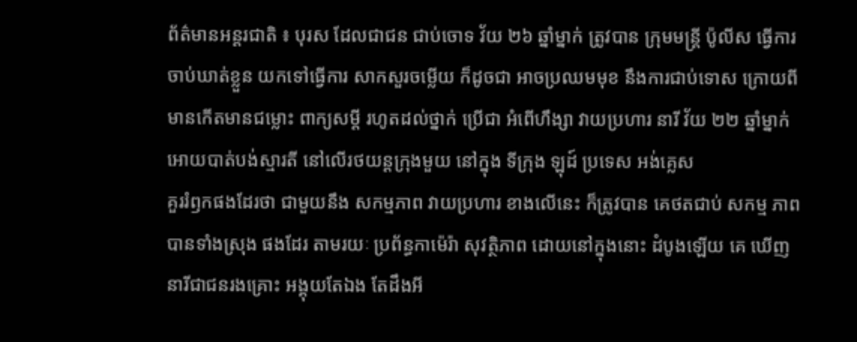ព័ត៌មានអន្តរជាតិ ៖ បុរស ដែលជាជន ជាប់ចោទ វ័យ ២៦ ឆ្នាំម្នាក់ ត្រូវបាន ក្រុមមន្រ្តី ប៉ូលីស ធ្វើការ ចាប់ឃាត់ខ្លួន យកទៅធ្វើការ សាកសួរចម្លើយ ក៏ដូចជា អាចប្រឈមមុខ នឹងការជាប់ទោស ក្រោយពី មានកើតមានជម្លោះ ពាក្យសម្តី រហូតដល់ថ្នាក់ ប្រើជា អំពើហឹង្សា វាយប្រហារ នារី វ័យ ២២ ឆ្នាំម្នាក់ អោយបាត់បង់ស្មារតី នៅលើរថយន្តក្រុងមួយ នៅក្នុង ទីក្រុង ឡុដ៍ ប្រទេស អង់គ្លេស
គួររំឭកផងដែរថា ជាមួយនឹង សកម្មភាព វាយប្រហារ ខាងលើនេះ ក៏ត្រូវបាន គេថតជាប់ សកម្ម ភាពបានទាំងស្រុង ផងដែរ តាមរយៈ ប្រព័ន្ធកាម៉េរ៉ា សុវត្ថិភាព ដោយនៅក្នុងនោះ ដំបូងឡើយ គេ ឃើញ នារីជាជនរងគ្រោះ អង្គុយតែឯង តែដឹងអី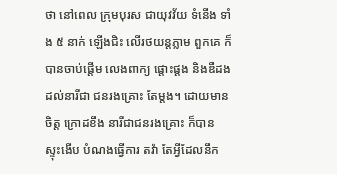ថា នៅពេល ក្រុមបុរស ជាយុវវ័យ ទំនើង ទាំង ៥ នាក់ ឡើងជិះ លើរថយន្តភ្លាម ពួកគេ ក៏បានចាប់ផ្តើម លេងពាក្យ ផ្តោះផ្តង និងឌឺដង ដល់នារីជា ជនរងគ្រោះ តែម្តង។ ដោយមានចិត្ត ក្រោដខឹង នារីជាជនរងគ្រោះ ក៏បាន ស្ទុះងើប បំណងធ្វើការ តវ៉ា តែអ្វីដែលនឹក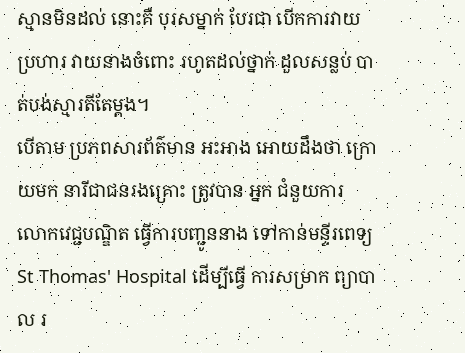ស្មានមិនដល់ នោះគឺ បុរសម្នាក់ បែរជា បើកការវាយប្រហារ វាយនាងចំពោះ រហូតដល់ថ្នាក់ ដួលសន្លប់ បាត់បង់ស្មារតីតែម្តង។
បើតាម ប្រភពសារព័ត៌មាន អះអាង អោយដឹងថា ក្រោយមក នារីជាជនរងគ្រោះ ត្រូវបាន អ្នក ជំនួយការ លោកវេជ្ជបណ្ឌិត ធ្វើការបញ្ជូននាង ទៅកាន់មន្ទីរពេទ្យ St Thomas' Hospital ដើម្បីធ្វើ ការសម្រាក ព្យាបាល រ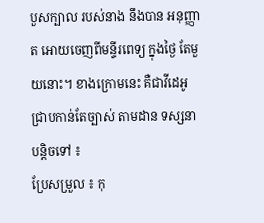បួសក្បាល របស់នាង នឹងបាន អនុញ្ញាត អោយចេញពីមន្ទីរពេទ្យ ក្នុងថ្ងៃ តែមួយនោះ។ ខាងក្រោមនេះ គឺជាវីដេអូ ជ្រាបកាន់តែច្បាស់ តាមដាន ទស្សនាបន្តិចទៅ ៖
ប្រែសម្រួល ៖ កុ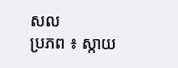សល
ប្រភព ៖ ស្កាយ